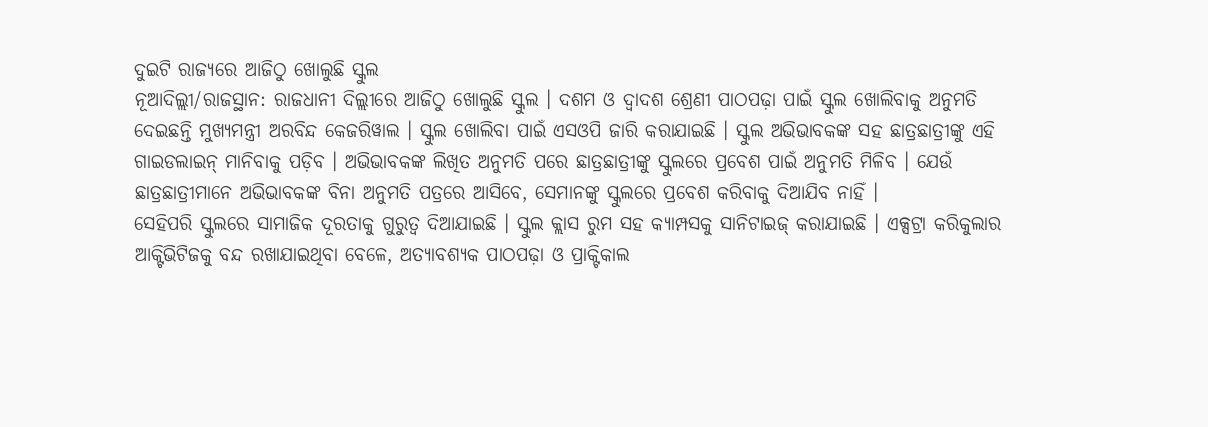ଦୁଇଟି ରାଜ୍ୟରେ ଆଜିଠୁ ଖୋଲୁଛି ସ୍କୁଲ
ନୂଆଦିଲ୍ଲୀ/ରାଜସ୍ଥାନ: ରାଜଧାନୀ ଦିଲ୍ଲୀରେ ଆଜିଠୁ ଖୋଲୁଛି ସ୍କୁଲ । ଦଶମ ଓ ଦ୍ୱାଦଶ ଶ୍ରେଣୀ ପାଠପଢ଼ା ପାଇଁ ସ୍କୁଲ ଖୋଲିବାକୁ ଅନୁମତି ଦେଇଛନ୍ତି ମୁଖ୍ୟମନ୍ତ୍ରୀ ଅରବିନ୍ଦ କେଜରିୱାଲ । ସ୍କୁଲ ଖୋଲିବା ପାଇଁ ଏସଓପି ଜାରି କରାଯାଇଛି । ସ୍କୁଲ ଅଭିଭାବକଙ୍କ ସହ ଛାତ୍ରଛାତ୍ରୀଙ୍କୁ ଏହି ଗାଇଡଲାଇନ୍ ମାନିବାକୁ ପଡ଼ିବ । ଅଭିଭାବକଙ୍କ ଲିଖିତ ଅନୁମତି ପରେ ଛାତ୍ରଛାତ୍ରୀଙ୍କୁ ସ୍କୁଲରେ ପ୍ରବେଶ ପାଇଁ ଅନୁମତି ମିଳିବ । ଯେଉଁ ଛାତ୍ରଛାତ୍ରୀମାନେ ଅଭିଭାବକଙ୍କ ବିନା ଅନୁମତି ପତ୍ରରେ ଆସିବେ, ସେମାନଙ୍କୁ ସ୍କୁଲରେ ପ୍ରବେଶ କରିବାକୁ ଦିଆଯିବ ନାହିଁ ।
ସେହିପରି ସ୍କୁଲରେ ସାମାଜିକ ଦୂରତାକୁ ଗୁରୁତ୍ୱ ଦିଆଯାଇଛି । ସ୍କୁଲ କ୍ଲାସ ରୁମ ସହ କ୍ୟାମ୍ପସକୁ ସାନିଟାଇଜ୍ କରାଯାଇଛି । ଏକ୍ସଟ୍ରା କରିକୁଲାର ଆକ୍ଟିଭିଟିଜକୁ ବନ୍ଦ ରଖାଯାଇଥିବା ବେଳେ, ଅତ୍ୟାବଶ୍ୟକ ପାଠପଢ଼ା ଓ ପ୍ରାକ୍ଟିକାଲ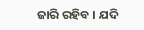ଜାରି ରହିବ । ଯଦି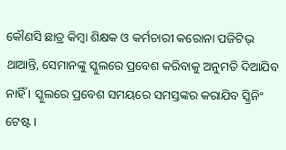କୌଣସି ଛାତ୍ର କିମ୍ବା ଶିକ୍ଷକ ଓ କର୍ମଚାରୀ କରୋନା ପଜିଟିଭ୍ ଥାଆନ୍ତି, ସେମାନଙ୍କୁ ସ୍କୁଲରେ ପ୍ରବେଶ କରିବାକୁ ଅନୁମତି ଦିଆଯିବ ନାହିଁ । ସ୍କୁଲରେ ପ୍ରବେଶ ସମୟରେ ସମସ୍ତଙ୍କର କରାଯିବ ସ୍କ୍ରିନିଂ ଟେଷ୍ଟ ।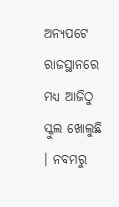ଅନ୍ୟପଟେ ରାଜସ୍ଥାନରେ ମଧ୍ୟ ଆଜିଠୁ ସ୍କୁଲ ଖୋଲୁଛି । ନବମରୁ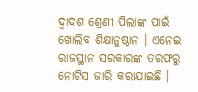ଦ୍ୱାଦଶ ଶ୍ରେଣୀ ପିଲାଙ୍କ ପାଇଁ ଖୋଲିବ ଶିକ୍ଷାନୁଷ୍ଠାନ । ଏନେଇ ରାଜସ୍ଥାନ ସରକାରଙ୍କ ତରଫରୁ ନୋଟିସ ଜାରି କରାଯାଇଛି ।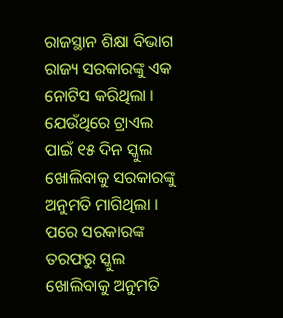ରାଜସ୍ଥାନ ଶିକ୍ଷା ବିଭାଗ ରାଜ୍ୟ ସରକାରଙ୍କୁ ଏକ ନୋଟିସ କରିଥିଲା । ଯେଉଁଥିରେ ଟ୍ରାଏଲ ପାଇଁ ୧୫ ଦିନ ସ୍କୁଲ ଖୋଲିବାକୁ ସରକାରଙ୍କୁ ଅନୁମତି ମାଗିଥିଲା । ପରେ ସରକାରଙ୍କ ତରଫରୁ ସ୍କୁଲ ଖୋଲିବାକୁ ଅନୁମତି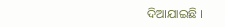ଦିଆଯାଇଛି ।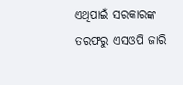ଏଥିପାଇଁ ସରକାରଙ୍କ ତରଫରୁ ଏସଓପି ଜାରି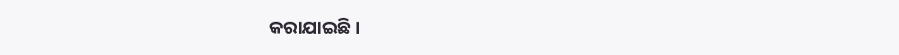କରାଯାଇଛି ।